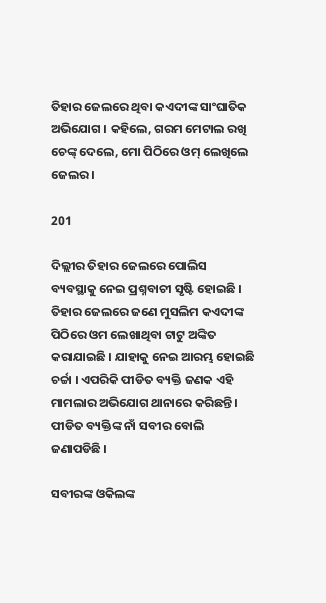ତିହାର ଜେଲରେ ଥିବା କଏଦୀଙ୍କ ସାଂଘାତିକ ଅଭିଯୋଗ । କହିଲେ, ଗରମ ମେଟାଲ ରଖି ଚେଙ୍କ୍ ଦେଲେ, ମୋ ପିଠିରେ ଓମ୍ ଲେଖିଲେ ଜେଲର ।

201

ଦିଲ୍ଲୀର ତିହାର ଜେଲରେ ପୋଲିସ ବ୍ୟବସ୍ଥାକୁ ନେଇ ପ୍ରଶ୍ନବାଚୀ ସୃଷ୍ଟି ହୋଇଛି । ତିହାର ଜେଲରେ ଜଣେ ମୁସଲିମ କଏଦୀଙ୍କ ପିଠିରେ ଓମ ଲେଖାଥିବା ଟାଟୁ ଅଙ୍କିତ କରାଯାଇଛି । ଯାହାକୁ ନେଇ ଆରମ୍ଭ ହୋଇଛି ଚର୍ଚ୍ଚା । ଏପରିକି ପୀଡିତ ବ୍ୟକ୍ତି ଜଣକ ଏହି ମାମଲାର ଅଭିଯୋଗ ଥାନାରେ କରିଛନ୍ତି । ପୀଡିତ ବ୍ୟକ୍ତିଙ୍କ ନାଁ ସବୀର ବୋଲି ଜଣାପଡିଛି ।

ସବୀରଙ୍କ ଓକିଲଙ୍କ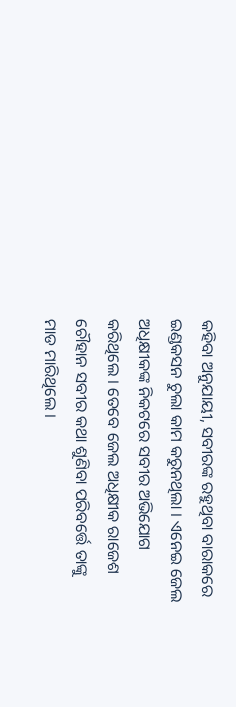କହିବା ଅନୁଯାୟୀ, ସବୀରଙ୍କ ରହୁଥିବା ବାରାକରେ ଇଣ୍ଡକସନ ଚୁଲା କାମ କରୁନଥିଲା । ଏନେଇ ଜେଲ ଅଧିକ୍ଷୀକଙ୍କ ନିକଟରେ ସବୀର ଅଭିଯୋଗ କରିଥିଲେ । ତେବେ ଜେଲ ଅଧିକ୍ଷୀକ ରାଜେଶ ଚୌହାନ ସବୀର କଥା ଶୁଣିବା ପରିବର୍ତ୍ତେ ତାଙ୍କୁ ମାଡ ମାରିଥିଲେ ।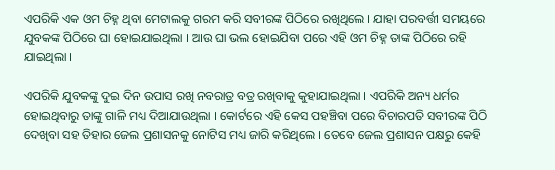ଏପରିକି ଏକ ଓମ ଚିହ୍ନ ଥିବା ମେଟାଲକୁ ଗରମ କରି ସବୀରଙ୍କ ପିଠିରେ ରଖିଥିଲେ । ଯାହା ପରବର୍ତ୍ତୀ ସମୟରେ ଯୁବକଙ୍କ ପିଠିରେ ଘା ହୋଇଯାଇଥିଲା । ଆଉ ଘା ଭଲ ହୋଇଯିବା ପରେ ଏହି ଓମ ଚିହ୍ନ ତାଙ୍କ ପିଠିରେ ରହି ଯାଇଥିଲା ।

ଏପରିକି ଯୁବକଙ୍କୁ ଦୁଇ ଦିନ ଉପାସ ରଖି ନବରାତ୍ର ବତ୍ର ରଖିବାକୁ କୁହାଯାଇଥିଲା । ଏପରିକି ଅନ୍ୟ ଧର୍ମର ହୋଇଥିବାରୁ ତାଙ୍କୁ ଗାଳି ମଧ୍ୟ ଦିଆଯାଉଥିଲା । କୋର୍ଟରେ ଏହି କେସ ପହଞ୍ଚିବା ପରେ ବିଚାରପତି ସବୀରଙ୍କ ପିଠି ଦେଖିବା ସହ ତିହାର ଜେଲ ପ୍ରଶାସନକୁ ନୋଟିସ ମଧ୍ୟ ଜାରି କରିଥିଲେ । ତେବେ ଜେଲ ପ୍ରଶାସନ ପକ୍ଷରୁ କେହି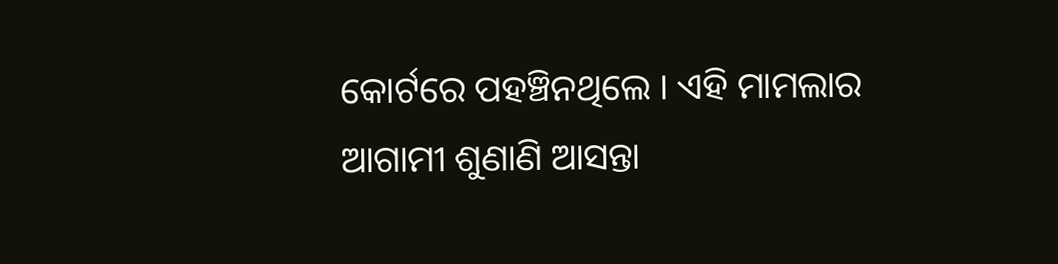କୋର୍ଟରେ ପହଞ୍ଚିନଥିଲେ । ଏହି ମାମଲାର ଆଗାମୀ ଶୁଣାଣି ଆସନ୍ତା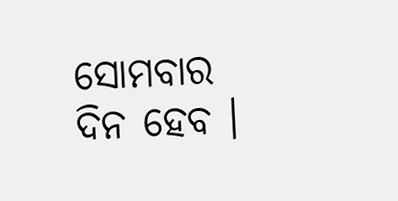ସୋମବାର ଦିନ ହେବ ।